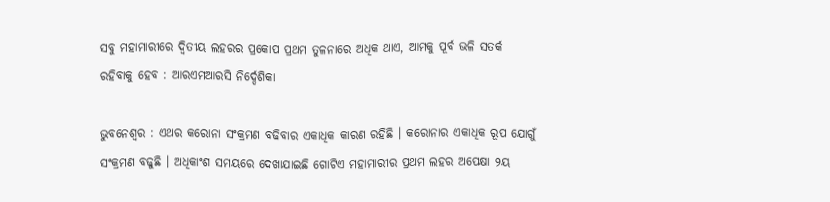ସବୁ ମହାମାରୀରେ ଦ୍ବିତୀୟ ଲହରର ପ୍ରକୋପ ପ୍ରଥମ ତୁଳନାରେ ଅଧିକ ଥାଏ, ଆମକୁ ପୂର୍ବ ଭଳି ସତର୍କ ରହିବାକୁ ହେବ : ଆରଏମଆରସି ନିର୍ଦ୍ଦେଶିକା

ଭୁବନେଶ୍ବର : ଏଥର କରୋନା ସଂକ୍ରମଣ ବଢିବାର ଏକାଧିକ କାରଣ ରହିଛି । କରୋନାର ଏକାଧିକ ରୂପ ଯୋଗୁଁ ସଂକ୍ରମଣ ବଢୁଛି । ଅଧିକାଂଶ ସମୟରେ ଦେଖାଯାଇଛି ଗୋଟିଏ ମହାମାରୀର ପ୍ରଥମ ଲହର ଅପେକ୍ଷା ୨ୟ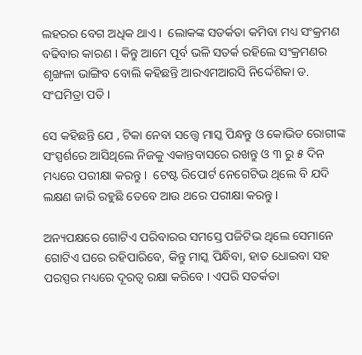ଲହରର ବେଗ ଅଧିକ ଥାଏ ।  ଲୋକଙ୍କ ସତର୍କତା କମିବା ମଧ୍ୟ ସଂକ୍ରମଣ ବଢିବାର କାରଣ । କିନ୍ତୁ ଆମେ ପୂର୍ବ ଭଳି ସତର୍କ ରହିଲେ ସଂକ୍ରମଣର ଶୃଙ୍ଖଳା ଭାଙ୍ଗିବ ବୋଲି କହିଛନ୍ତି ଆରଏମଆରସି ନିର୍ଦ୍ଦେଶିକା ଡ. ସଂଘମିତ୍ରା ପତି ।

ସେ କହିଛନ୍ତି ଯେ , ଟିକା ନେବା ସତ୍ତ୍ବେ ମାସ୍କ ପିନ୍ଧନ୍ତୁ ଓ କୋଭିଡ ରୋଗୀଙ୍କ ସଂସ୍ପର୍ଶରେ ଆସିଥିଲେ ନିଜକୁ ଏକାନ୍ତବାସରେ ରଖନ୍ତୁ ଓ ୩ ରୁ ୫ ଦିନ ମଧ୍ୟରେ ପରୀକ୍ଷା କରନ୍ତୁ ।  ଟେଷ୍ଟ ରିପୋର୍ଟ ନେଗେଟିଭ ଥିଲେ ବି ଯଦି ଲକ୍ଷଣ ଜାରି ରହୁଛି ତେବେ ଆଉ ଥରେ ପରୀକ୍ଷା କରନ୍ତୁ ।

ଅନ୍ୟପକ୍ଷରେ ଗୋଟିଏ ପରିବାରର ସମସ୍ତେ ପଜିଟିଭ ଥିଲେ ସେମାନେ ଗୋଟିଏ ଘରେ ରହିପାରିବେ, କିନ୍ତୁ ମାସ୍କ ପିନ୍ଧିବା, ହାତ ଧୋଇବା ସହ ପରସ୍ପର ମଧ୍ୟରେ ଦୂରତ୍ବ ରକ୍ଷା କରିବେ । ଏପରି ସତର୍କତା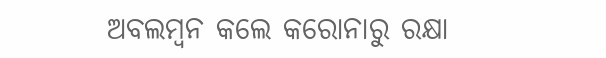ଅବଲମ୍ବନ କଲେ କରୋନାରୁ ରକ୍ଷା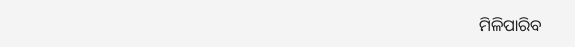ମିଳିପାରିବ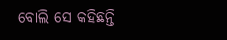ବୋଲି ସେ କହିଛନ୍ତି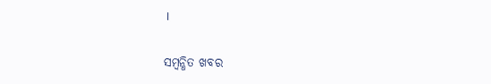।

ସମ୍ବନ୍ଧିତ ଖବର